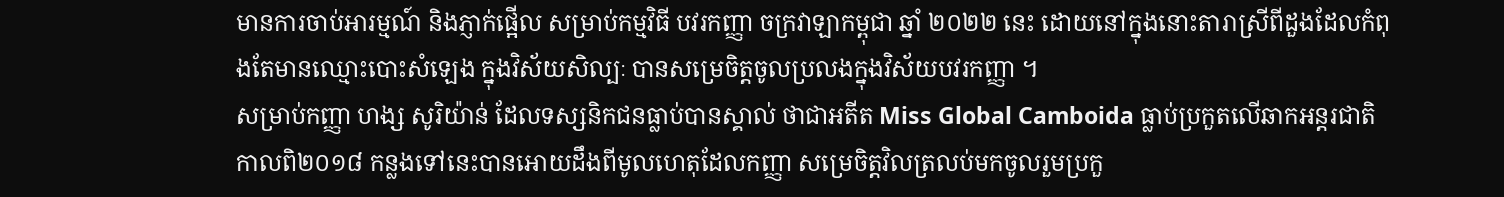មានការចាប់អារម្មណ៍ និងភ្ញាក់ផ្អើល សម្រាប់កម្មវិធី បវរកញ្ញា ចក្រវាឡាកម្ពុជា ឆ្នាំ ២០២២ នេះ ដោយនៅក្នុងនោះតារាស្រីពីដួងដែលកំពុងតែមានឈ្មោះបោះសំឡេង ក្នុងវិស័យសិល្បៈ បានសម្រេចិត្តចូលប្រលងក្នុងវិស័យបវរកញ្ញា ។
សម្រាប់កញ្ញា ហង្ស សូរិយ៉ាន់ ដែលទស្សនិកជនធ្លាប់បានស្គាល់ ថាជាអតីត Miss Global Camboida ធ្លាប់ប្រកួតលើឆាកអន្តរជាតិកាលពិ២០១៨ កន្លងទៅនេះបានអោយដឹងពីមូលហេតុដែលកញ្ញា សម្រេចិត្តវិលត្រលប់មកចូលរួមប្រកួ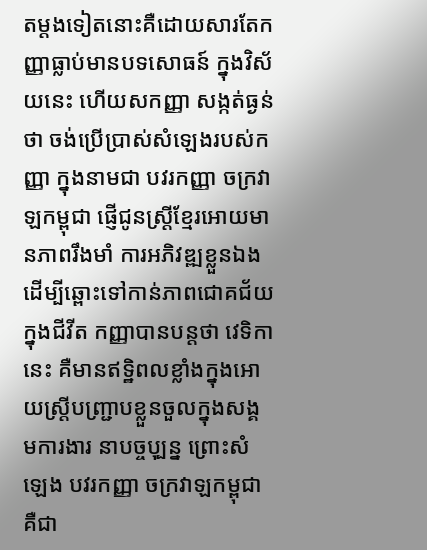តម្តងទៀតនោះគឺដោយសារតែកញ្ញាធ្លាប់មានបទសោធន៍ ក្នុងវិស័យនេះ ហើយសកញ្ញា សង្កត់ធ្ងន់ថា ចង់ប្រើប្រាស់សំឡេងរបស់កញ្ញា ក្នុងនាមជា បវរកញ្ញា ចក្រវាឡកម្ពុជា ផ្ញើជូនស្រី្តខ្មែរអោយមានភាពរឹងមាំ ការអភិវឌ្ឍខ្លួនឯងដើម្បីឆ្ពោះទៅកាន់ភាពជោគជ័យក្នុងជីវីត កញ្ញាបានបន្តថា វេទិកា នេះ គឺមានឥទ្ឋិពលខ្លាំងក្នុងអោយស្រី្តបញ្ជ្រាបខ្លួនចួលក្នុងសង្គមការងារ នាបច្ចបុ្បន្ន ព្រោះសំឡេង បវរកញ្ញា ចក្រវាឡកម្ពុជាគឺជា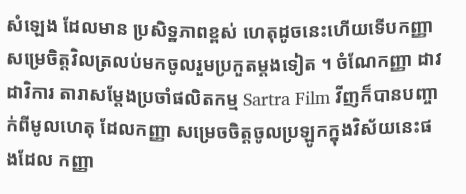សំឡេង ដែលមាន ប្រសិទ្ឋភាពខ្ពស់ ហេតុដូចនេះហើយទើបកញ្ញា សម្រេចិត្តវិលត្រលប់មកចូលរួមប្រកួតម្តងទៀត ។ ចំណែកញ្ញា ដាវ ដាវិការ តារាសម្តែងប្រចាំផលិតកម្ម Sartra Film វីញក៏បានបញ្ចាក់ពីមូលហេតុ ដែលកញ្ញា សម្រេចចិត្តចូលប្រឡូកក្នុងវិស័យនេះផងដែល កញ្ញា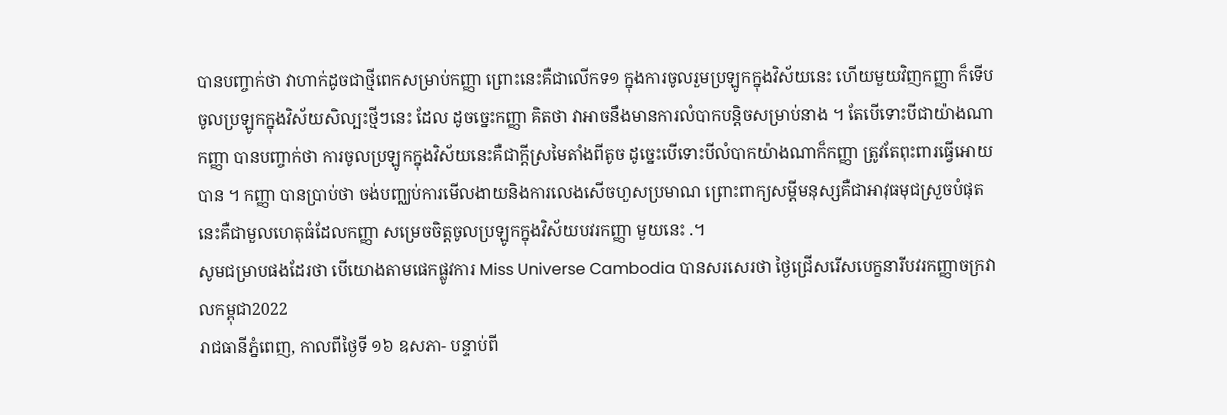បានបញ្ចាក់ថា វាហាក់ដូចជាថ្មីពេកសម្រាប់កញ្ញា ព្រោះនេះគឺជាលើកទ១ ក្នុងការចូលរួមប្រឡូកក្នុងវិស័យនេះ ហើយមួយវិញកញ្ញា ក៏ទើបចូលប្រឡូកក្នុងវិស័យសិល្បះថ្មីៗនេះ ដែល ដូចច្នេះកញ្ញា គិតថា វាអាចនឹងមានការលំបាកបន្តិចសម្រាប់នាង ។ តែបើទោះបីជាយ៉ាងណាកញ្ញា បានបញ្ចាក់ថា ការចូលប្រឡូកក្នុងវិស័យនេះគឺជាក្តីស្រមៃតាំងពីតូច ដូច្នេះបើទោះបីលំបាកយ៉ាងណាក៏កញ្ញា ត្រូវតែពុះពារធ្វើអោយបាន ។ កញ្ញា បានប្រាប់ថា ចង់បញ្ឈប់ការមើលងាយនិងការលេងសើចហួសប្រមាណ ព្រោះពាក្យសម្តីមនុស្សគឺជាអាវុធមុជស្រួចបំផុត នេះគឺជាមួលហេតុធំដែលកញ្ញា សម្រេចចិត្តចូលប្រឡូកក្នុងវិស័យបវរកញ្ញា មួយនេះ .។
សូមជម្រាបផងដែរថា បើយោងតាមផេកផ្លូវការ Miss Universe Cambodia បានសរសេរថា ថ្ងៃជ្រើសរើសបេក្ខនារីបវរកញ្ញាចក្រវាលកម្ពុជា2022
រាជធានីភ្នំពេញ, កាលពីថ្ងៃទី ១៦ ឧសភា- បន្ទាប់ពី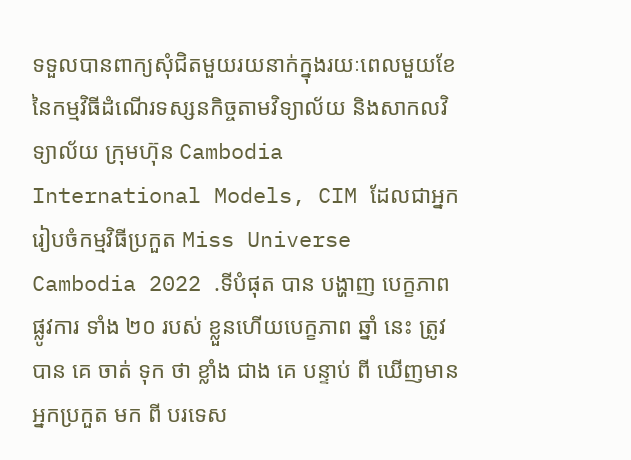ទទួលបានពាក្យសុំជិតមួយរយនាក់ក្នុងរយៈពេលមួយខែនៃកម្មវិធីដំណើរទស្សនកិច្ចតាមវិទ្យាល័យ និងសាកលវិទ្យាល័យ ក្រុមហ៊ុន Cambodia International Models, CIM ដែលជាអ្នករៀបចំកម្មវិធីប្រកួត Miss Universe Cambodia 2022 .ទីបំផុត បាន បង្ហាញ បេក្ខភាព ផ្លូវការ ទាំង ២០ របស់ ខ្លួនហើយបេក្ខភាព ឆ្នាំ នេះ ត្រូវ បាន គេ ចាត់ ទុក ថា ខ្លាំង ជាង គេ បន្ទាប់ ពី ឃើញមាន អ្នកប្រកួត មក ពី បរទេស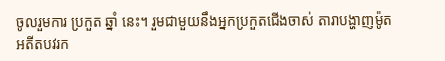ចូលរួមការ ប្រកួត ឆ្នាំ នេះ។ រួមជាមួយនឹងអ្នកប្រកួតជើងចាស់ តារាបង្ហាញម៉ូត អតីតបវរក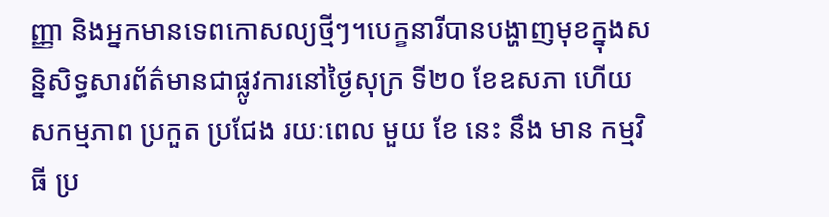ញ្ញា និងអ្នកមានទេពកោសល្យថ្មីៗ។បេក្ខនារីបានបង្ហាញមុខក្នុងសន្និសិទ្ធសារព័ត៌មានជាផ្លូវការនៅថ្ងៃសុក្រ ទី២០ ខែឧសភា ហើយសកម្មភាព ប្រកួត ប្រជែង រយៈពេល មួយ ខែ នេះ នឹង មាន កម្មវិធី ប្រ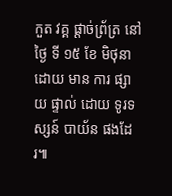កួត វគ្គ ផ្តាច់ព្រ័ត្រ នៅ ថ្ងៃ ទី ១៥ ខែ មិថុនា ដោយ មាន ការ ផ្សាយ ផ្ទាល់ ដោយ ទូរទស្សន៍ បាយ័ន ផងដែរ៕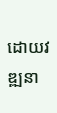ដោយវឌ្ឍនា